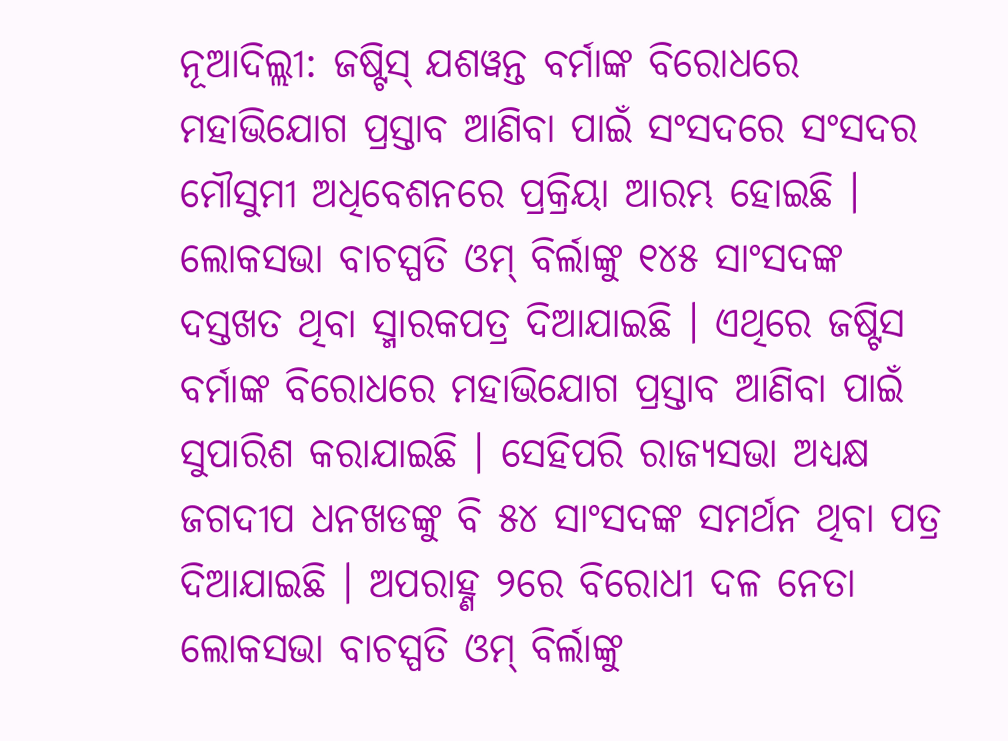ନୂଆଦିଲ୍ଲୀ: ଜଷ୍ଟିସ୍ ଯଶୱନ୍ତ ବର୍ମାଙ୍କ ବିରୋଧରେ ମହାଭିଯୋଗ ପ୍ରସ୍ତାବ ଆଣିବା ପାଇଁ ସଂସଦରେ ସଂସଦର ମୌସୁମୀ ଅଧିବେଶନରେ ପ୍ରକ୍ରିୟା ଆରମ୍ଭ ହୋଇଛି । ଲୋକସଭା ବାଚସ୍ପତି ଓମ୍ ବିର୍ଲାଙ୍କୁ ୧୪୫ ସାଂସଦଙ୍କ ଦସ୍ତଖତ ଥିବା ସ୍ମାରକପତ୍ର ଦିଆଯାଇଛି । ଏଥିରେ ଜଷ୍ଟିସ ବର୍ମାଙ୍କ ବିରୋଧରେ ମହାଭିଯୋଗ ପ୍ରସ୍ତାବ ଆଣିବା ପାଇଁ ସୁପାରିଶ କରାଯାଇଛି । ସେହିପରି ରାଜ୍ୟସଭା ଅଧ୍ୟକ୍ଷ ଜଗଦୀପ ଧନଖଡଙ୍କୁ ବି ୫୪ ସାଂସଦଙ୍କ ସମର୍ଥନ ଥିବା ପତ୍ର ଦିଆଯାଇଛି । ଅପରାହ୍ଣ ୨ରେ ବିରୋଧୀ ଦଳ ନେତା ଲୋକସଭା ବାଚସ୍ପତି ଓମ୍ ବିର୍ଲାଙ୍କୁ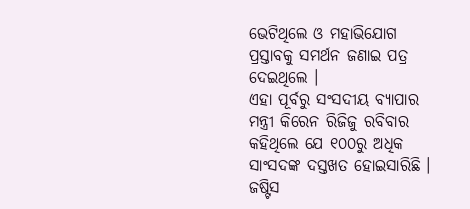ଭେଟିଥିଲେ ଓ ମହାଭିଯୋଗ ପ୍ରସ୍ତାବକୁ ସମର୍ଥନ ଜଣାଇ ପତ୍ର ଦେଇଥିଲେ ।
ଏହା ପୂର୍ବରୁ ସଂସଦୀୟ ବ୍ୟାପାର ମନ୍ତ୍ରୀ କିରେନ ରିଜିଜୁ ରବିବାର କହିଥିଲେ ଯେ ୧୦୦ରୁ ଅଧିକ ସାଂସଦଙ୍କ ଦସ୍ତଖତ ହୋଇସାରିଛି । ଜଷ୍ଟିସ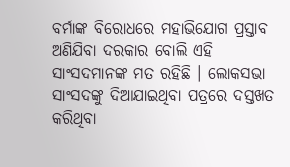ବର୍ମାଙ୍କ ବିରୋଧରେ ମହାଭିଯୋଗ ପ୍ରସ୍ତାବ ଅଣିଯିବା ଦରକାର ବୋଲି ଏହି ସାଂସଦମାନଙ୍କ ମତ ରହିଛି । ଲୋକସଭା ସାଂସଦଙ୍କୁ ଦିଆଯାଇଥିବା ପତ୍ରରେ ଦସ୍ତଖତ କରିଥିବା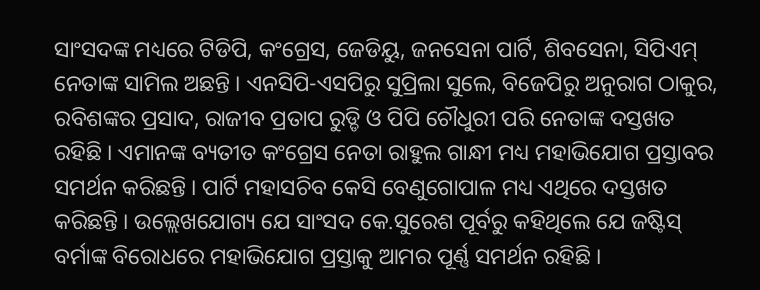ସାଂସଦଙ୍କ ମଧ୍ୟରେ ଟିଡିପି, କଂଗ୍ରେସ, ଜେଡିୟୁ, ଜନସେନା ପାର୍ଟି, ଶିବସେନା, ସିପିଏମ୍ ନେତାଙ୍କ ସାମିଲ ଅଛନ୍ତି । ଏନସିପି-ଏସପିରୁ ସୁପ୍ରିଲା ସୁଲେ, ବିଜେପିରୁ ଅନୁରାଗ ଠାକୁର, ରବିଶଙ୍କର ପ୍ରସାଦ, ରାଜୀବ ପ୍ରତାପ ରୁଡ୍ଡି ଓ ପିପି ଚୌଧୁରୀ ପରି ନେତାଙ୍କ ଦସ୍ତଖତ ରହିଛି । ଏମାନଙ୍କ ବ୍ୟତୀତ କଂଗ୍ରେସ ନେତା ରାହୁଲ ଗାନ୍ଧୀ ମଧ୍ୟ ମହାଭିଯୋଗ ପ୍ରସ୍ତାବର ସମର୍ଥନ କରିଛନ୍ତି । ପାର୍ଟି ମହାସଚିବ କେସି ବେଣୁଗୋପାଳ ମଧ୍ୟ ଏଥିରେ ଦସ୍ତଖତ କରିଛନ୍ତି । ଉଲ୍ଲେଖଯୋଗ୍ୟ ଯେ ସାଂସଦ କେ.ସୁରେଶ ପୂର୍ବରୁ କହିଥିଲେ ଯେ ଜଷ୍ଟିସ୍ ବର୍ମାଙ୍କ ବିରୋଧରେ ମହାଭିଯୋଗ ପ୍ରସ୍ତାକୁ ଆମର ପୂର୍ଣ୍ଣ ସମର୍ଥନ ରହିଛି ।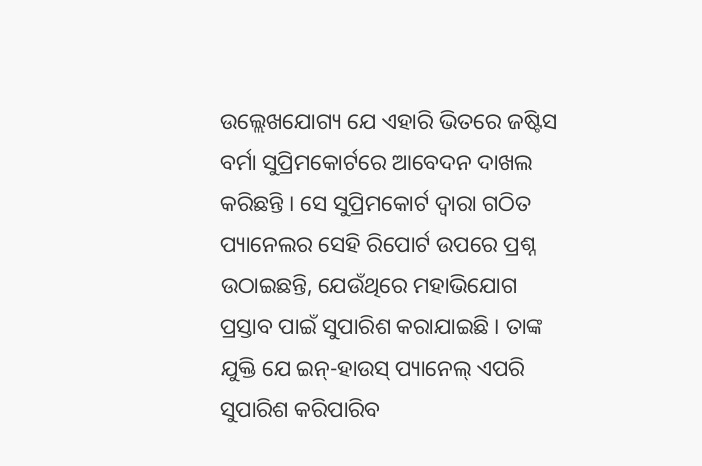ଉଲ୍ଲେଖଯୋଗ୍ୟ ଯେ ଏହାରି ଭିତରେ ଜଷ୍ଟିସ ବର୍ମା ସୁପ୍ରିମକୋର୍ଟରେ ଆବେଦନ ଦାଖଲ କରିଛନ୍ତି । ସେ ସୁପ୍ରିମକୋର୍ଟ ଦ୍ୱାରା ଗଠିତ ପ୍ୟାନେଲର ସେହି ରିପୋର୍ଟ ଉପରେ ପ୍ରଶ୍ନ ଉଠାଇଛନ୍ତି, ଯେଉଁଥିରେ ମହାଭିଯୋଗ ପ୍ରସ୍ତାବ ପାଇଁ ସୁପାରିଶ କରାଯାଇଛି । ତାଙ୍କ ଯୁକ୍ତି ଯେ ଇନ୍-ହାଉସ୍ ପ୍ୟାନେଲ୍ ଏପରି ସୁପାରିଶ କରିପାରିବ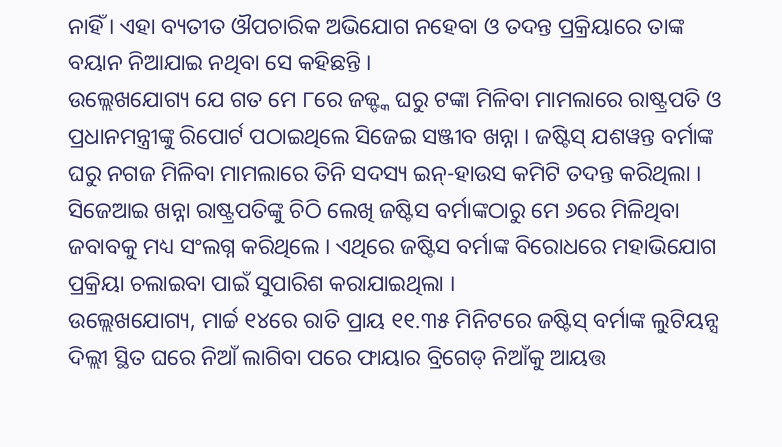ନାହିଁ । ଏହା ବ୍ୟତୀତ ଔପଚାରିକ ଅଭିଯୋଗ ନହେବା ଓ ତଦନ୍ତ ପ୍ରକ୍ରିୟାରେ ତାଙ୍କ ବୟାନ ନିଆଯାଇ ନଥିବା ସେ କହିଛନ୍ତି ।
ଉଲ୍ଲେଖଯୋଗ୍ୟ ଯେ ଗତ ମେ ୮ରେ ଜଜ୍ଙ୍କ ଘରୁ ଟଙ୍କା ମିଳିବା ମାମଲାରେ ରାଷ୍ଟ୍ରପତି ଓ ପ୍ରଧାନମନ୍ତ୍ରୀଙ୍କୁ ରିପୋର୍ଟ ପଠାଇଥିଲେ ସିଜେଇ ସଞ୍ଜୀବ ଖନ୍ନା । ଜଷ୍ଟିସ୍ ଯଶୱନ୍ତ ବର୍ମାଙ୍କ ଘରୁ ନଗଜ ମିଳିବା ମାମଲାରେ ତିନି ସଦସ୍ୟ ଇନ୍-ହାଉସ କମିଟି ତଦନ୍ତ କରିଥିଲା । ସିଜେଆଇ ଖନ୍ନା ରାଷ୍ଟ୍ରପତିଙ୍କୁ ଚିଠି ଲେଖି ଜଷ୍ଟିସ ବର୍ମାଙ୍କଠାରୁ ମେ ୬ରେ ମିଳିଥିବା ଜବାବକୁ ମଧ୍ୟ ସଂଲଗ୍ନ କରିଥିଲେ । ଏଥିରେ ଜଷ୍ଟିସ ବର୍ମାଙ୍କ ବିରୋଧରେ ମହାଭିଯୋଗ ପ୍ରକ୍ରିୟା ଚଲାଇବା ପାଇଁ ସୁପାରିଶ କରାଯାଇଥିଲା ।
ଉଲ୍ଲେଖଯୋଗ୍ୟ, ମାର୍ଚ୍ଚ ୧୪ରେ ରାତି ପ୍ରାୟ ୧୧.୩୫ ମିନିଟରେ ଜଷ୍ଟିସ୍ ବର୍ମାଙ୍କ ଲୁଟିୟନ୍ସ ଦିଲ୍ଲୀ ସ୍ଥିତ ଘରେ ନିଆଁ ଲାଗିବା ପରେ ଫାୟାର ବ୍ରିଗେଡ୍ ନିଆଁକୁ ଆୟତ୍ତ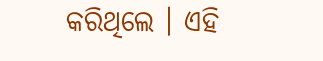କରିଥିଲେ । ଏହି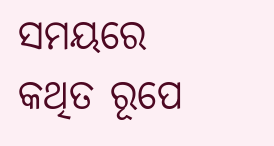ସମୟରେ କଥିତ ରୂପେ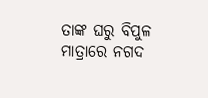ତାଙ୍କ ଘରୁ ବିପୁଳ ମାତ୍ରାରେ ନଗଦ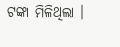ଟଙ୍କା ମିଳିଥିଲା ।